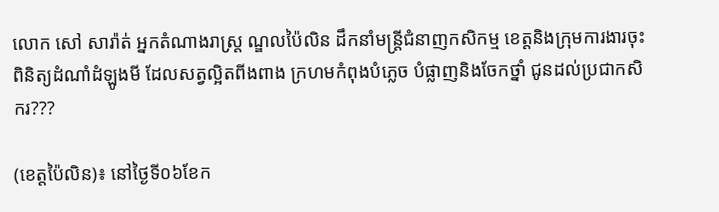លោក សៅ សារ៉ាត់ អ្នកតំណាងរាស្ត្រ ណ្ឌលប៉ៃលិន ដឹកនាំមន្ត្រីជំនាញកសិកម្ម ខេត្តនិងក្រុមការងារចុះ ពិនិត្យដំណាំដំឡូងមី ដែលសត្វល្អិតពីងពាង ក្រហមកំពុងបំភ្លេច បំផ្លាញនិងចែកថ្នាំ ជូនដល់ប្រជាកសិករ???

(ខេត្តប៉ៃលិន)៖ នៅថ្ងៃទី០៦ខែក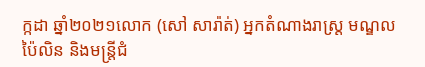ក្កដា ឆ្នាំ២០២១លោក (សៅ សារ៉ាត់) អ្នកតំណាងរាស្ត្រ មណ្ឌលប៉ៃលិន និងមន្ត្រីជំ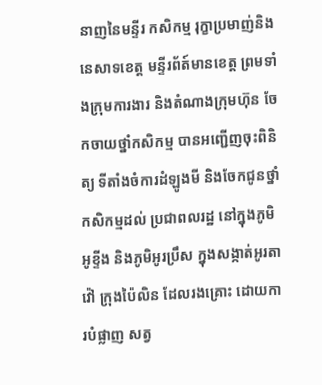នាញនៃមន្ទីរ កសិកម្ម រុក្ខាប្រមាញ់និង នេសាទខេត្ត មន្ទីរព័ត៍មានខេត្ត ព្រមទាំងក្រុមការងារ និងតំណាងក្រុមហ៊ុន ចែកចាយថ្នាំកសិកម្ម បានអញ្ជើញចុះពិនិត្យ ទីតាំងចំការដំឡូងមី និងចែកជូនថ្នាំ កសិកម្មដល់ ប្រជាពលរដ្ឋ នៅក្នុងភូមិអូខ្ទីង និងភូមិអូរប្រឹស ក្នុងសង្កាត់អូរតាវ៉ៅ ក្រុងប៉ៃលិន ដែលរងគ្រោះ ដោយការបំផ្លាញ សត្វ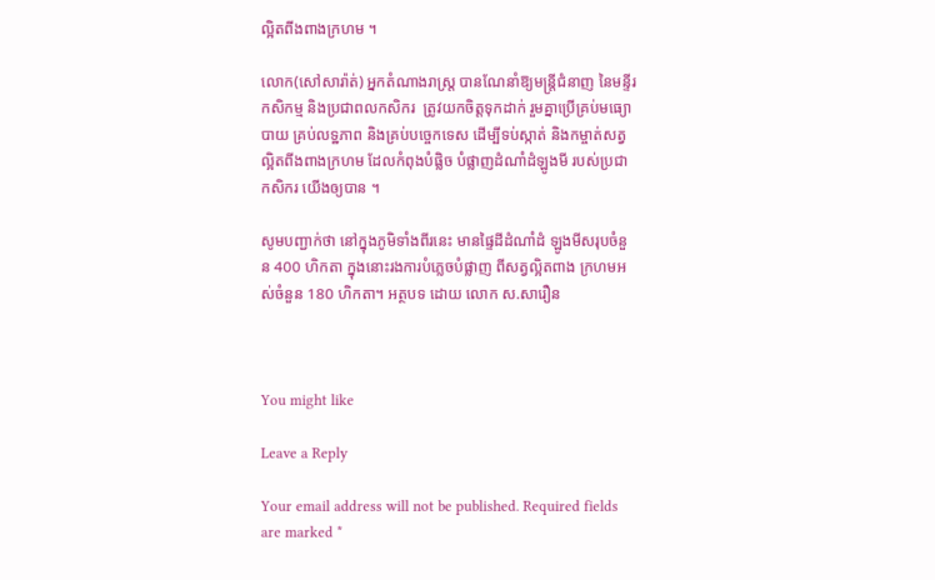ល្អិតពីងពាងក្រហម ។

លោក(សៅសារ៉ាត់) អ្នកតំណាងរាស្រ្ត បានណែនាំឱ្យមន្ត្រីជំនាញ នៃមន្ទីរកសិកម្ម និងប្រជាពលកសិករ  ត្រូវយកចិត្តទុកដាក់ រួមគ្នាប្រើគ្រប់មធ្យោបាយ គ្រប់លទ្ឋភាព និងគ្រប់បច្ចេកទេស ដើម្បីទប់ស្កាត់ និងកម្ចាត់សត្វ ល្អិតពីងពាងក្រហម ដែលកំពុងបំផ្លិច បំផ្លាញដំណាំដំឡូងមី របស់ប្រជាកសិករ យើងឲ្យបាន ។

សូមបញ្ជាក់ថា នៅក្នុងភូមិទាំងពីរនេះ មានផ្ទៃដីដំណាំដំ ឡូងមីសរុបចំនួន 400 ហិកតា ក្នុងនោះរងការបំភ្លេចបំផ្លាញ ពីសត្វល្អិតពាង ក្រហមអស់ចំនួន 180 ហិកតា។ អត្ថបទ ដោយ លោក ស.សារឿន



You might like

Leave a Reply

Your email address will not be published. Required fields are marked *